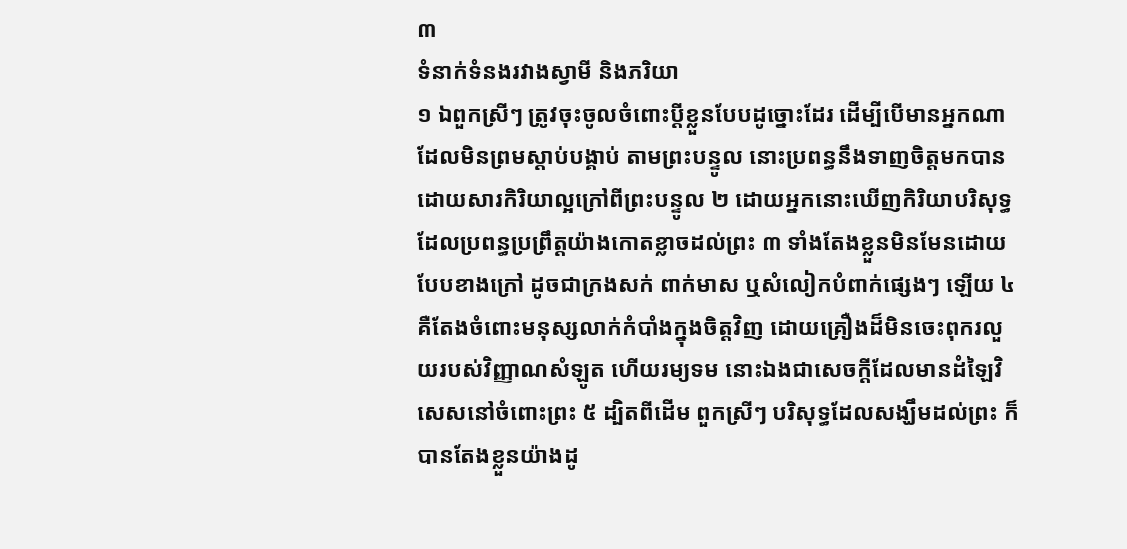៣
ទំនាក់ទំនងរវាងស្វាមី និងភរិយា
១ ឯពួកស្រីៗ ត្រូវចុះចូលចំពោះប្តីខ្លួនបែបដូច្នោះដែរ ដើម្បីបើមានអ្នកណា ដែលមិនព្រមស្តាប់បង្គាប់ តាមព្រះបន្ទូល នោះប្រពន្ធនឹងទាញចិត្តមកបាន ដោយសារកិរិយាល្អក្រៅពីព្រះបន្ទូល ២ ដោយអ្នកនោះឃើញកិរិយាបរិសុទ្ធ ដែលប្រពន្ធប្រព្រឹត្តយ៉ាងកោតខ្លាចដល់ព្រះ ៣ ទាំងតែងខ្លួនមិនមែនដោយបែបខាងក្រៅ ដូចជាក្រងសក់ ពាក់មាស ឬសំលៀកបំពាក់ផ្សេងៗ ឡើយ ៤ គឺតែងចំពោះមនុស្សលាក់កំបាំងក្នុងចិត្តវិញ ដោយគ្រឿងដ៏មិនចេះពុករលួយរបស់វិញ្ញាណសំឡូត ហើយរម្យទម នោះឯងជាសេចក្តីដែលមានដំឡៃវិសេសនៅចំពោះព្រះ ៥ ដ្បិតពីដើម ពួកស្រីៗ បរិសុទ្ធដែលសង្ឃឹមដល់ព្រះ ក៏បានតែងខ្លួនយ៉ាងដូ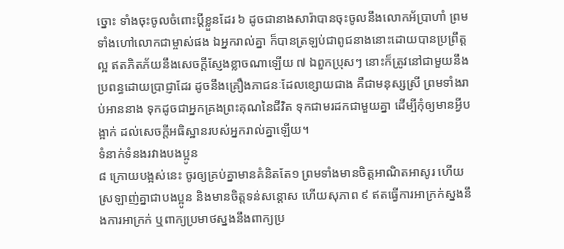ច្នោះ ទាំងចុះចូលចំពោះប្តីខ្លួនដែរ ៦ ដូចជានាងសារ៉ាបានចុះចូលនឹងលោកអ័ប្រាហាំ ព្រមទាំងហៅលោកជាម្ចាស់ផង ឯអ្នករាល់គ្នា ក៏បានត្រឡប់ជាពូជនាងនោះដោយបានប្រព្រឹត្តល្អ ឥតភិតភ័យនឹងសេចក្តីស្ញែងខ្លាចណាឡើយ ៧ ឯពួកប្រុសៗ នោះក៏ត្រូវនៅជាមួយនឹងប្រពន្ធដោយប្រាជ្ញាដែរ ដូចនឹងគ្រឿងភាជនៈដែលខ្សោយជាង គឺជាមនុស្សស្រី ព្រមទាំងរាប់អាននាង ទុកដូចជាអ្នកគ្រងព្រះគុណនៃជីវិត ទុកជាមរដកជាមួយគ្នា ដើម្បីកុំឲ្យមានអ្វីបង្អាក់ ដល់សេចក្តីអធិស្ឋានរបស់អ្នករាល់គ្នាឡើយ។
ទំនាក់ទំនងរវាងបងប្អូន
៨ ក្រោយបង្អស់នេះ ចូរឲ្យគ្រប់គ្នាមានគំនិតតែ១ ព្រមទាំងមានចិត្តអាណិតអាសូរ ហើយស្រឡាញ់គ្នាជាបងប្អូន និងមានចិត្តទន់សន្តោស ហើយសុភាព ៩ ឥតធ្វើការអាក្រក់ស្នងនឹងការអាក្រក់ ឬពាក្យប្រមាថស្នងនឹងពាក្យប្រ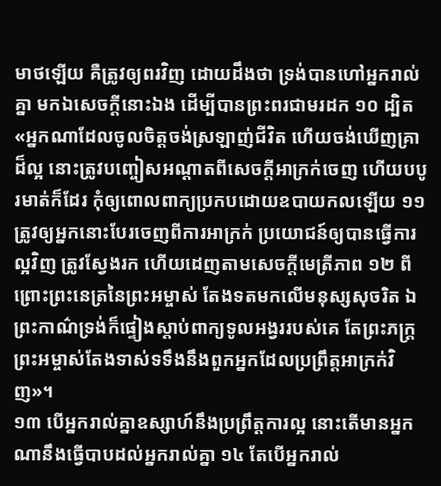មាថឡើយ គឺត្រូវឲ្យពរវិញ ដោយដឹងថា ទ្រង់បានហៅអ្នករាល់គ្នា មកឯសេចក្តីនោះឯង ដើម្បីបានព្រះពរជាមរដក ១០ ដ្បិត «អ្នកណាដែលចូលចិត្តចង់ស្រឡាញ់ជីវិត ហើយចង់ឃើញគ្រាដ៏ល្អ នោះត្រូវបញ្ចៀសអណ្តាតពីសេចក្តីអាក្រក់ចេញ ហើយបបូរមាត់ក៏ដែរ កុំឲ្យពោលពាក្យប្រកបដោយឧបាយកលឡើយ ១១ ត្រូវឲ្យអ្នកនោះបែរចេញពីការអាក្រក់ ប្រយោជន៍ឲ្យបានធ្វើការល្អវិញ ត្រូវស្វែងរក ហើយដេញតាមសេចក្តីមេត្រីភាព ១២ ពីព្រោះព្រះនេត្រនៃព្រះអម្ចាស់ តែងទតមកលើមនុស្សសុចរិត ឯព្រះកាណ៌ទ្រង់ក៏ផ្ទៀងស្តាប់ពាក្យទូលអង្វររបស់គេ តែព្រះភក្ត្រព្រះអម្ចាស់តែងទាស់ទទឹងនឹងពួកអ្នកដែលប្រព្រឹត្តអាក្រក់វិញ»។
១៣ បើអ្នករាល់គ្នាឧស្សាហ៍នឹងប្រព្រឹត្តការល្អ នោះតើមានអ្នកណានឹងធ្វើបាបដល់អ្នករាល់គ្នា ១៤ តែបើអ្នករាល់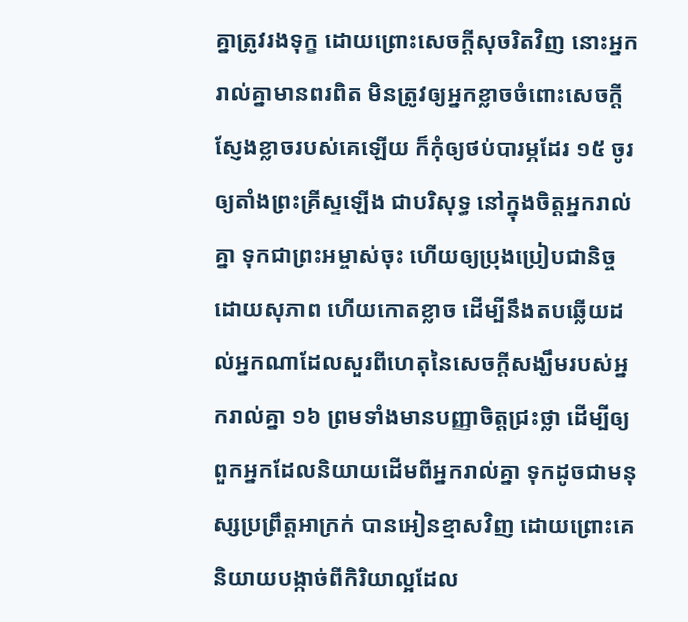គ្នាត្រូវរងទុក្ខ ដោយព្រោះសេចក្តីសុចរិតវិញ នោះអ្នករាល់គ្នាមានពរពិត មិនត្រូវឲ្យអ្នកខ្លាចចំពោះសេចក្តីស្ញែងខ្លាចរបស់គេឡើយ ក៏កុំឲ្យថប់បារម្ភដែរ ១៥ ចូរឲ្យតាំងព្រះគ្រីស្ទឡើង ជាបរិសុទ្ធ នៅក្នុងចិត្តអ្នករាល់គ្នា ទុកជាព្រះអម្ចាស់ចុះ ហើយឲ្យប្រុងប្រៀបជានិច្ច ដោយសុភាព ហើយកោតខ្លាច ដើម្បីនឹងតបឆ្លើយដល់អ្នកណាដែលសួរពីហេតុនៃសេចក្តីសង្ឃឹមរបស់អ្នករាល់គ្នា ១៦ ព្រមទាំងមានបញ្ញាចិត្តជ្រះថ្លា ដើម្បីឲ្យពួកអ្នកដែលនិយាយដើមពីអ្នករាល់គ្នា ទុកដូចជាមនុស្សប្រព្រឹត្តអាក្រក់ បានអៀនខ្មាសវិញ ដោយព្រោះគេនិយាយបង្កាច់ពីកិរិយាល្អដែល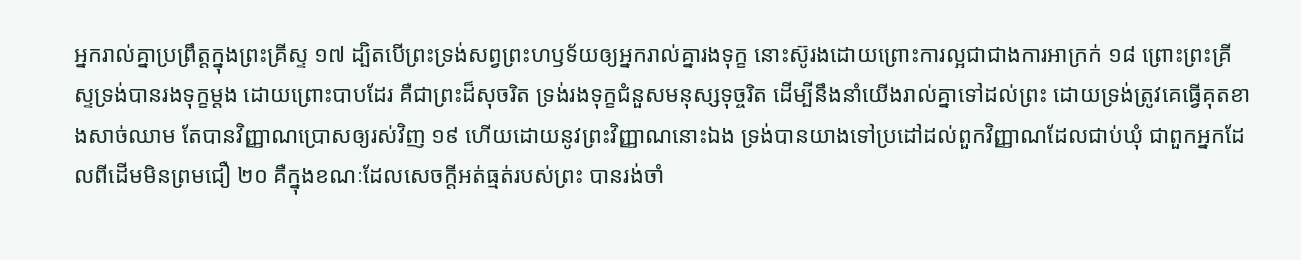អ្នករាល់គ្នាប្រព្រឹត្តក្នុងព្រះគ្រីស្ទ ១៧ ដ្បិតបើព្រះទ្រង់សព្វព្រះហឫទ័យឲ្យអ្នករាល់គ្នារងទុក្ខ នោះស៊ូរងដោយព្រោះការល្អជាជាងការអាក្រក់ ១៨ ព្រោះព្រះគ្រីស្ទទ្រង់បានរងទុក្ខម្តង ដោយព្រោះបាបដែរ គឺជាព្រះដ៏សុចរិត ទ្រង់រងទុក្ខជំនួសមនុស្សទុច្ចរិត ដើម្បីនឹងនាំយើងរាល់គ្នាទៅដល់ព្រះ ដោយទ្រង់ត្រូវគេធ្វើគុតខាងសាច់ឈាម តែបានវិញ្ញាណប្រោសឲ្យរស់វិញ ១៩ ហើយដោយនូវព្រះវិញ្ញាណនោះឯង ទ្រង់បានយាងទៅប្រដៅដល់ពួកវិញ្ញាណដែលជាប់ឃុំ ជាពួកអ្នកដែលពីដើមមិនព្រមជឿ ២០ គឺក្នុងខណៈដែលសេចក្តីអត់ធ្មត់របស់ព្រះ បានរង់ចាំ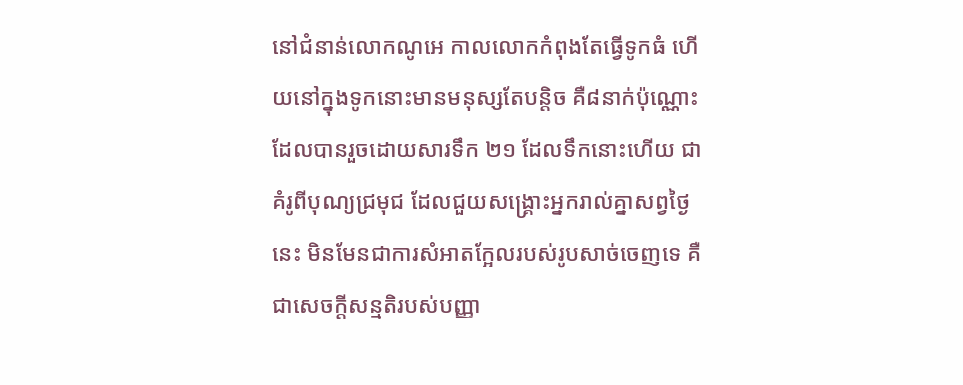នៅជំនាន់លោកណូអេ កាលលោកកំពុងតែធ្វើទូកធំ ហើយនៅក្នុងទូកនោះមានមនុស្សតែបន្តិច គឺ៨នាក់ប៉ុណ្ណោះដែលបានរួចដោយសារទឹក ២១ ដែលទឹកនោះហើយ ជាគំរូពីបុណ្យជ្រមុជ ដែលជួយសង្គ្រោះអ្នករាល់គ្នាសព្វថ្ងៃនេះ មិនមែនជាការសំអាតក្អែលរបស់រូបសាច់ចេញទេ គឺជាសេចក្តីសន្មតិរបស់បញ្ញា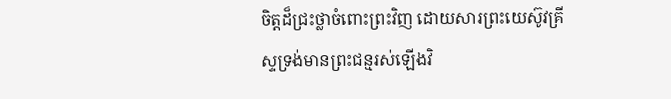ចិត្តដ៏ជ្រះថ្លាចំពោះព្រះវិញ ដោយសារព្រះយេស៊ូវគ្រីស្ទទ្រង់មានព្រះជន្មរស់ឡើងវិ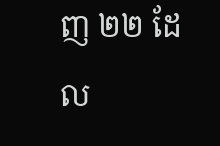ញ ២២ ដែល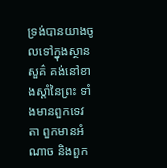ទ្រង់បានយាងចូលទៅក្នុងស្ថានសួគ៌ គង់នៅខាងស្តាំនៃព្រះ ទាំងមានពួកទេវតា ពួកមានអំណាច និងពួក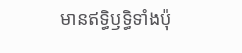មានឥទ្ធិឫទ្ធិទាំងប៉ុ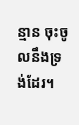ន្មាន ចុះចូលនឹងទ្រង់ដែរ។